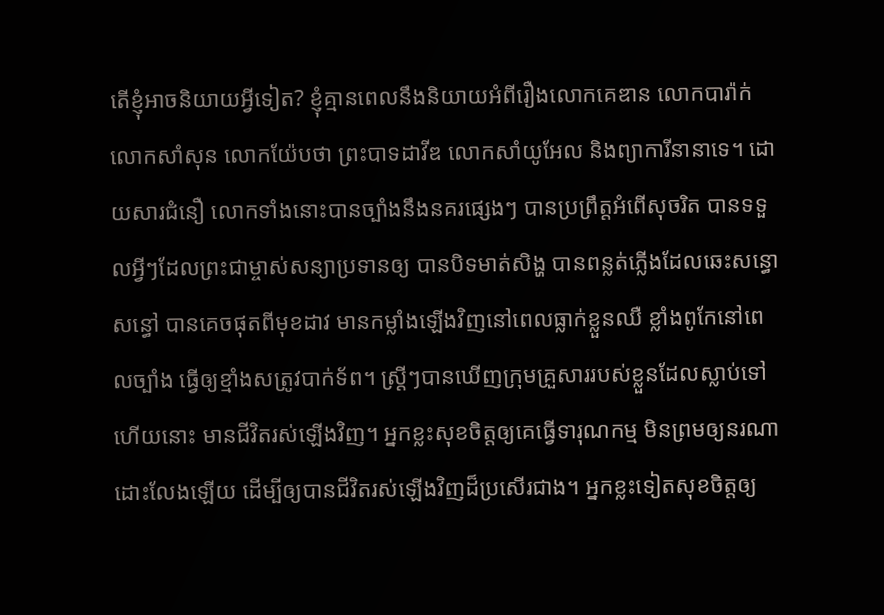តើខ្ញុំអាចនិយាយអ្វីទៀត? ខ្ញុំគ្មានពេលនឹងនិយាយអំពីរឿងលោកគេឌាន លោកបារ៉ាក់ លោកសាំសុន លោកយ៉ែបថា ព្រះបាទដាវីឌ លោកសាំយូអែល និងព្យាការីនានាទេ។ ដោយសារជំនឿ លោកទាំងនោះបានច្បាំងនឹងនគរផ្សេងៗ បានប្រព្រឹត្តអំពើសុចរិត បានទទួលអ្វីៗដែលព្រះជាម្ចាស់សន្យាប្រទានឲ្យ បានបិទមាត់សិង្ហ បានពន្លត់ភ្លើងដែលឆេះសន្ធោសន្ធៅ បានគេចផុតពីមុខដាវ មានកម្លាំងឡើងវិញនៅពេលធ្លាក់ខ្លួនឈឺ ខ្លាំងពូកែនៅពេលច្បាំង ធ្វើឲ្យខ្មាំងសត្រូវបាក់ទ័ព។ ស្ត្រីៗបានឃើញក្រុមគ្រួសាររបស់ខ្លួនដែលស្លាប់ទៅហើយនោះ មានជីវិតរស់ឡើងវិញ។ អ្នកខ្លះសុខចិត្តឲ្យគេធ្វើទារុណកម្ម មិនព្រមឲ្យនរណាដោះលែងឡើយ ដើម្បីឲ្យបានជីវិតរស់ឡើងវិញដ៏ប្រសើរជាង។ អ្នកខ្លះទៀតសុខចិត្តឲ្យ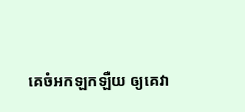គេចំអកឡកឡឺយ ឲ្យគេវា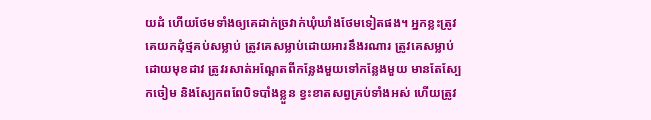យដំ ហើយថែមទាំងឲ្យគេដាក់ច្រវាក់ឃុំឃាំងថែមទៀតផង។ អ្នកខ្លះត្រូវគេយកដុំថ្មគប់សម្លាប់ ត្រូវគេសម្លាប់ដោយអារនឹងរណារ ត្រូវគេសម្លាប់ដោយមុខដាវ ត្រូវរសាត់អណ្ដែតពីកន្លែងមួយទៅកន្លែងមួយ មានតែស្បែកចៀម និងស្បែកពពែបិទបាំងខ្លួន ខ្វះខាតសព្វគ្រប់ទាំងអស់ ហើយត្រូវ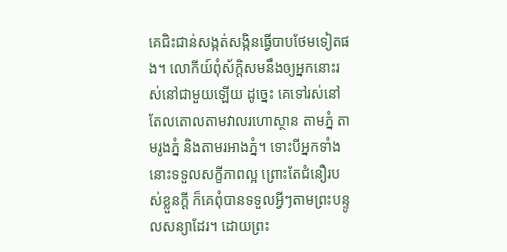គេជិះជាន់សង្កត់សង្កិនធ្វើបាបថែមទៀតផង។ លោកីយ៍ពុំស័ក្ដិសមនឹងឲ្យអ្នកនោះរស់នៅជាមួយឡើយ ដូច្នេះ គេទៅរស់នៅតែលតោលតាមវាលរហោស្ថាន តាមភ្នំ តាមរូងភ្នំ និងតាមរអាងភ្នំ។ ទោះបីអ្នកទាំងនោះទទួលសក្ខីភាពល្អ ព្រោះតែជំនឿរបស់ខ្លួនក្ដី ក៏គេពុំបានទទួលអ្វីៗតាមព្រះបន្ទូលសន្យាដែរ។ ដោយព្រះ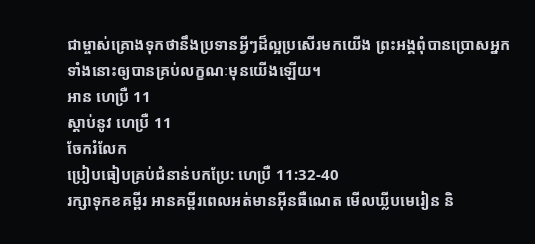ជាម្ចាស់គ្រោងទុកថានឹងប្រទានអ្វីៗដ៏ល្អប្រសើរមកយើង ព្រះអង្គពុំបានប្រោសអ្នកទាំងនោះឲ្យបានគ្រប់លក្ខណៈមុនយើងឡើយ។
អាន ហេប្រឺ 11
ស្ដាប់នូវ ហេប្រឺ 11
ចែករំលែក
ប្រៀបធៀបគ្រប់ជំនាន់បកប្រែ: ហេប្រឺ 11:32-40
រក្សាទុកខគម្ពីរ អានគម្ពីរពេលអត់មានអ៊ីនធឺណេត មើលឃ្លីបមេរៀន និ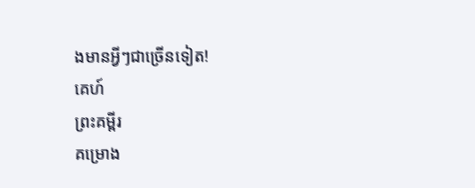ងមានអ្វីៗជាច្រើនទៀត!
គេហ៍
ព្រះគម្ពីរ
គម្រោង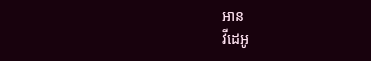អាន
វីដេអូ